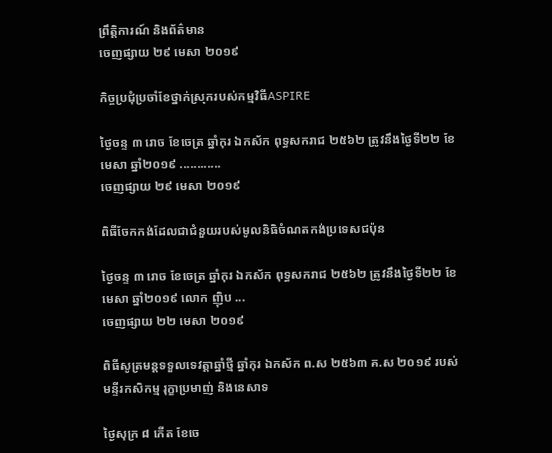ព្រឹត្តិការណ៍ និងព័ត៌មាន
ចេញផ្សាយ ២៩ មេសា ២០១៩

កិច្ចប្រជុំប្រចាំខែថ្នាក់ស្រុករបស់កម្មវិធីASPIRE

ថ្ងៃចន្ទ ៣ រោច ខែចេត្រ ឆ្នាំកុរ ឯកស័ក ពុទ្ធសករាជ ២៥៦២ ត្រូវនឹងថ្ងៃទី២២ ខែមេសា ឆ្នាំ២០១៩ ............
ចេញផ្សាយ ២៩ មេសា ២០១៩

ពិធីចែកកង់ដែលជាជំនួយរបស់មូលនិធិចំណតកង់ប្រទេសជប៉ុន

ថ្ងៃចន្ទ ៣ រោច ខែចេត្រ ឆ្នាំកុរ ឯកស័ក ពុទ្ធសករាជ ២៥៦២ ត្រូវនឹងថ្ងៃទី២២ ខែមេសា ឆ្នាំ២០១៩ លោក ញ៉ិប ...
ចេញផ្សាយ ២២ មេសា ២០១៩

ពិធីសូត្រមន្តទទួលទេវត្តាឆ្នាំថ្មី ឆ្នាំកុរ ឯកស័ក ព.ស ២៥៦៣ គ.ស ២០១៩ របស់មន្ទីរកសិកម្ម រុក្ខាប្រមាញ់ និងនេសាទ

ថ្ងៃសុក្រ ៨ កើត ខែចេ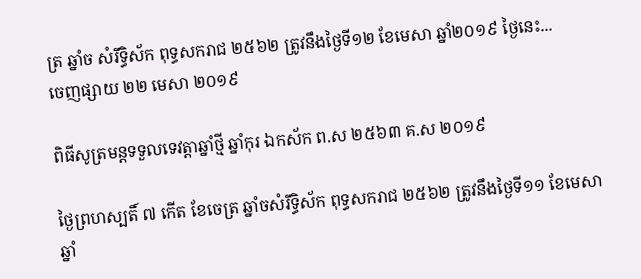ត្រ ឆ្នាំច សំរឹទ្ធិស័ក ពុទ្ធសករាជ ២៥៦២ ត្រូវនឹងថ្ងៃទី១២ ខែមេសា ឆ្នាំ២០១៩ ថ្ងៃនេះ...
ចេញផ្សាយ ២២ មេសា ២០១៩

ពិធីសូត្រមន្តទទួលទេវត្តាឆ្នាំថ្មី ឆ្នាំកុរ ឯកស័ក ព.ស ២៥៦៣ គ.ស ២០១៩

ថ្ងៃព្រហស្បតិ៍ ៧ កើត ខែចេត្រ ឆ្នាំចសំរឹទ្ធិស័ក ពុទ្ធសករាជ ២៥៦២ ត្រូវនឹងថ្ងៃទី១១ ខែមេសា ឆ្នាំ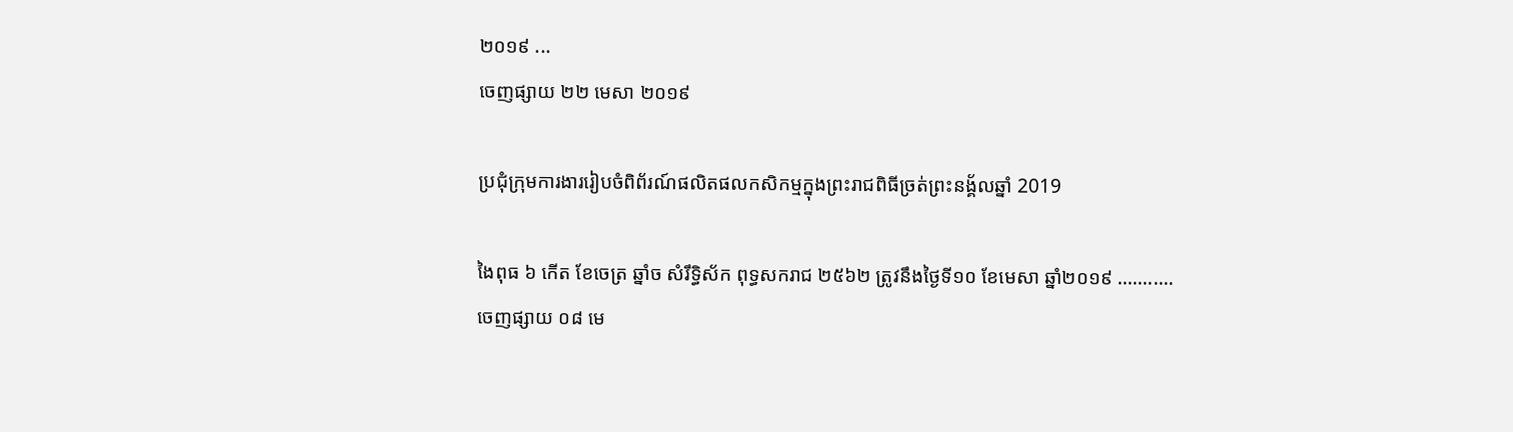២០១៩ ...
ចេញផ្សាយ ២២ មេសា ២០១៩

ប្រជុំក្រុមការងាររៀបចំពិព័រណ៍ផលិតផលកសិកម្មក្នុងព្រះរាជពិធីច្រត់ព្រះនង្គ័លឆ្នាំ 2019

ងៃពុធ ៦ កើត ខែចេត្រ ឆ្នាំច សំរឹទ្ធិស័ក ពុទ្ធសករាជ ២៥៦២ ត្រូវនឹងថ្ងៃទី១០ ខែមេសា ឆ្នាំ២០១៩ ...........
ចេញផ្សាយ ០៨ មេ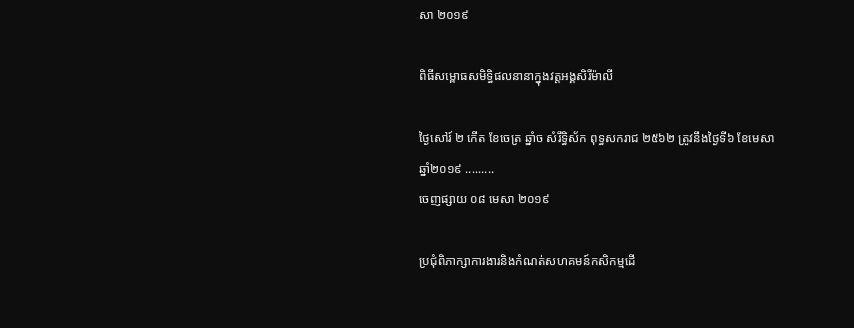សា ២០១៩

ពិធីសម្ពោធសមិទ្ធិផលនានាក្នុងវត្តអង្គសិរីម៉ាលី

ថ្ងៃសៅរ៍ ២ កើត ខែចេត្រ ឆ្នាំច សំរឹទ្ធិស័ក ពុទ្ធសករាជ ២៥៦២ ត្រូវនឹងថ្ងៃទី៦ ខែមេសា ឆ្នាំ២០១៩ .........
ចេញផ្សាយ ០៨ មេសា ២០១៩

ប្រជុំពិភាក្សាការងារនិងកំណត់សហគមន៍កសិកម្មដើ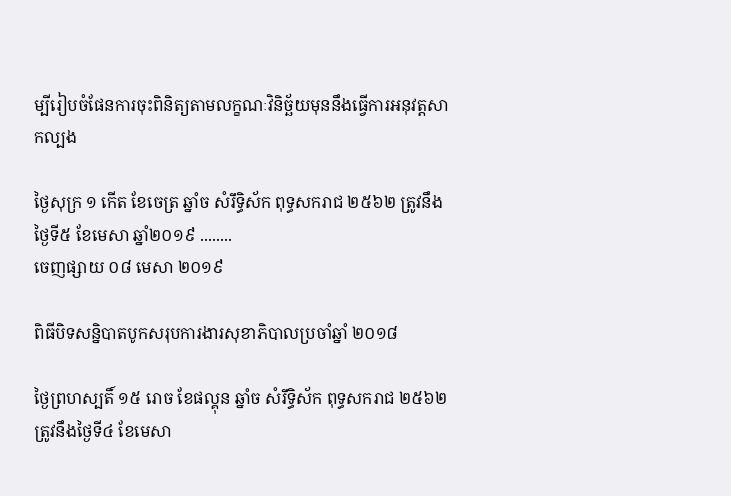ម្បីរៀបចំផែនការចុះពិនិត្យតាមលក្ខណៈវិនិច្ឆ័យមុននឹងធ្វើការអនុវត្តសាកល្បង

ថ្ងៃសុក្រ ១ កើត ខែចេត្រ ឆ្នាំច សំរឹទ្ធិស័ក ពុទ្ធសករាជ ២៥៦២ ត្រូវនឹងថ្ងៃទី៥ ខែមេសា ឆ្នាំ២០១៩ ........
ចេញផ្សាយ ០៨ មេសា ២០១៩

ពិធីបិទសន្និបាតបូកសរុបការងារសុខាភិបាលប្រចាំឆ្នាំ ២០១៨

ថ្ងៃព្រហស្បតិ៍ ១៥ រោច ខែផល្គុន ឆ្នាំច សំរឹទ្ធិស័ក ពុទ្ធសករាជ ២៥៦២ ត្រូវនឹងថ្ងៃទី៤ ខែមេសា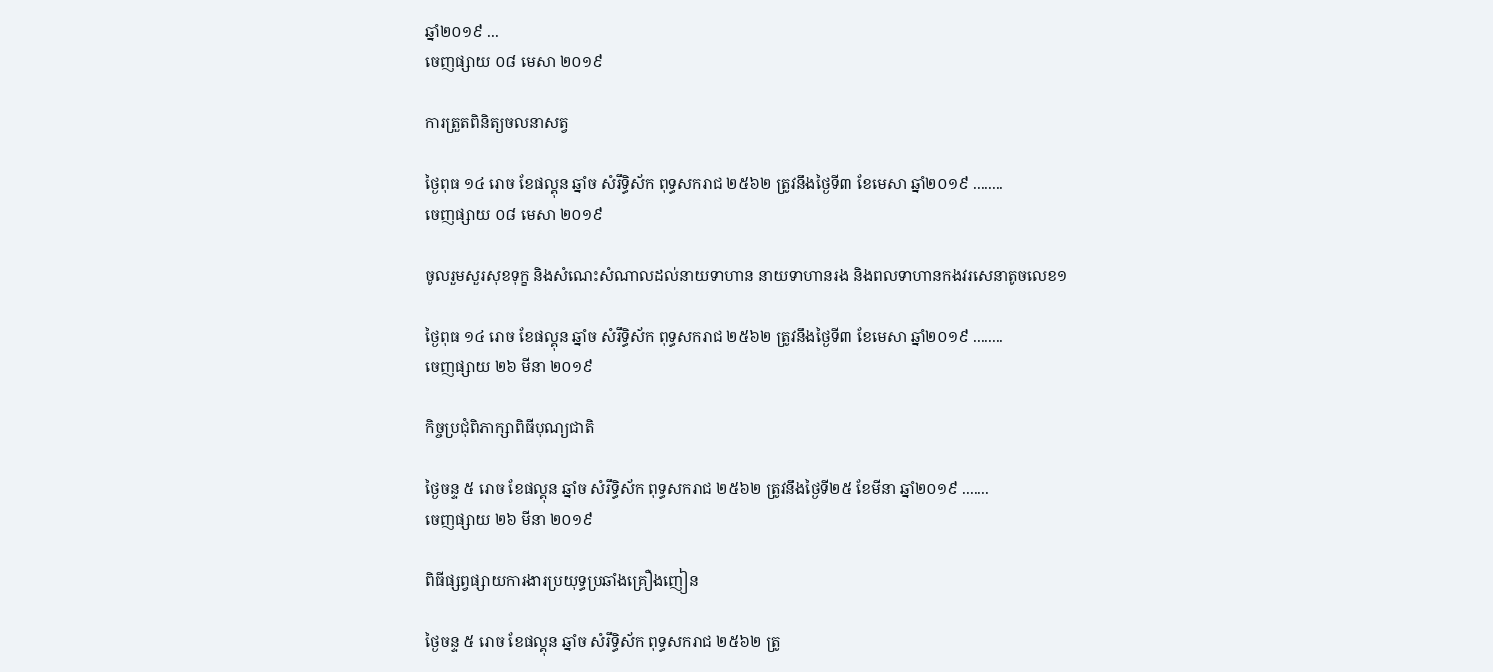ឆ្នាំ២០១៩ ...
ចេញផ្សាយ ០៨ មេសា ២០១៩

ការត្រួតពិនិត្យចលនាសត្វ

ថ្ងៃពុធ ១៤ រោច ខែផល្គុន ឆ្នាំច សំរឹទ្ធិស័ក ពុទ្ធសករាជ ២៥៦២ ត្រូវនឹងថ្ងៃទី៣ ខែមេសា ឆ្នាំ២០១៩ ........
ចេញផ្សាយ ០៨ មេសា ២០១៩

ចូលរួមសួរសុខទុក្ខ និងសំណេះសំណាលដល់នាយទាហាន នាយទាហានរង និងពលទាហានកងវរសេនាតូចលេខ១

ថ្ងៃពុធ ១៤ រោច ខែផល្គុន ឆ្នាំច សំរឹទ្ធិស័ក ពុទ្ធសករាជ ២៥៦២ ត្រូវនឹងថ្ងៃទី៣ ខែមេសា ឆ្នាំ២០១៩ ........
ចេញផ្សាយ ២៦ មីនា ២០១៩

កិច្ចប្រជុំពិភាក្សាពិធីបុណ្យជាតិ

ថ្ងៃចន្ទ ៥ រោច ខែផល្គុន ឆ្នាំច សំរឹទ្ធិស័ក ពុទ្ធសករាជ ២៥៦២ ត្រូវនឹងថ្ងៃទី២៥ ខែមីនា ឆ្នាំ២០១៩ .......
ចេញផ្សាយ ២៦ មីនា ២០១៩

ពិធីផ្សព្វផ្សាយការងារប្រយុទ្ធប្រឆាំងគ្រឿងញៀន

ថ្ងៃចន្ទ ៥ រោច ខែផល្គុន ឆ្នាំច សំរឹទ្ធិស័ក ពុទ្ធសករាជ ២៥៦២ ត្រូ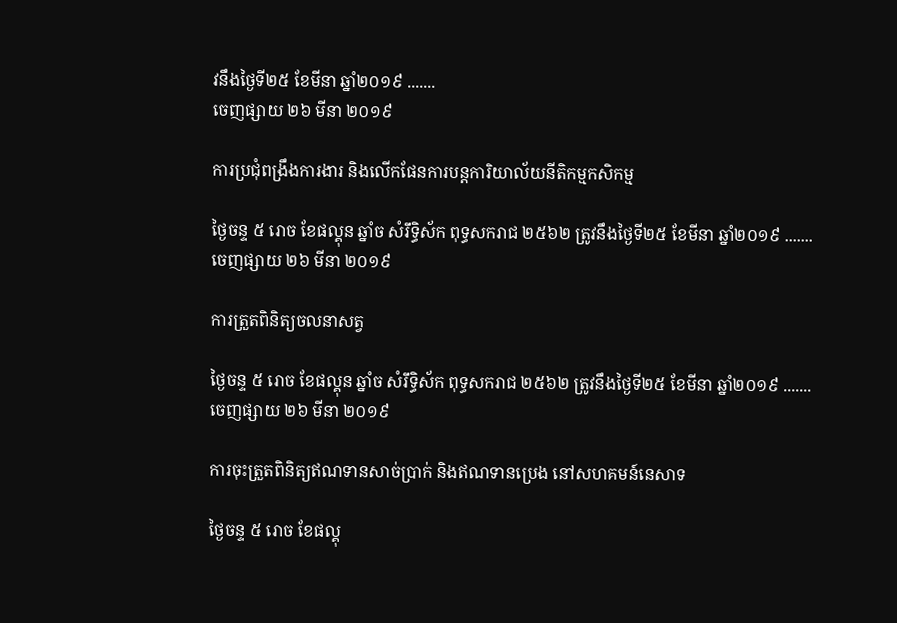វនឹងថ្ងៃទី២៥ ខែមីនា ឆ្នាំ២០១៩ .......
ចេញផ្សាយ ២៦ មីនា ២០១៩

ការប្រជុំពង្រឹងការងារ និងលើកផែនការបន្តការិយាល័យនីតិកម្មកសិកម្ម

ថ្ងៃចន្ទ ៥ រោច ខែផល្គុន ឆ្នាំច សំរឹទ្ធិស័ក ពុទ្ធសករាជ ២៥៦២ ត្រូវនឹងថ្ងៃទី២៥ ខែមីនា ឆ្នាំ២០១៩ .......
ចេញផ្សាយ ២៦ មីនា ២០១៩

ការត្រួតពិនិត្យចលនាសត្វ

ថ្ងៃចន្ទ ៥ រោច ខែផល្គុន ឆ្នាំច សំរឹទ្ធិស័ក ពុទ្ធសករាជ ២៥៦២ ត្រូវនឹងថ្ងៃទី២៥ ខែមីនា ឆ្នាំ២០១៩ .......
ចេញផ្សាយ ២៦ មីនា ២០១៩

ការចុះត្រួតពិនិត្យឥណទានសាច់ប្រាក់ និងឥណទានប្រេង នៅសហគមន៍នេសាទ

ថ្ងៃចន្ទ ៥ រោច ខែផល្គុ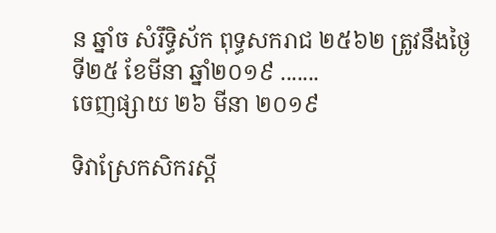ន ឆ្នាំច សំរឹទ្ធិស័ក ពុទ្ធសករាជ ២៥៦២ ត្រូវនឹងថ្ងៃទី២៥ ខែមីនា ឆ្នាំ២០១៩ .......
ចេញផ្សាយ ២៦ មីនា ២០១៩

ទិវាស្រែកសិករស្ដី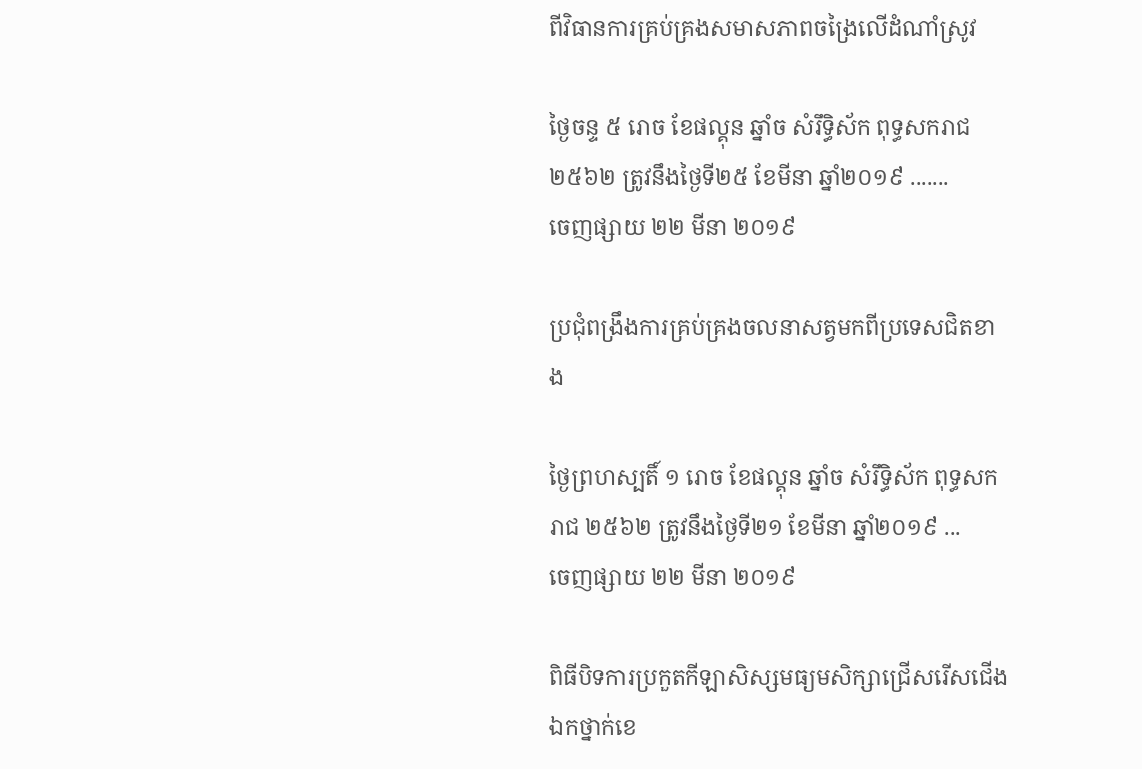ពីវិធានការគ្រប់គ្រងសមាសភាពចង្រៃលើដំណាំស្រូវ

ថ្ងៃចន្ទ ៥ រោច ខែផល្គុន ឆ្នាំច សំរឹទ្ធិស័ក ពុទ្ធសករាជ ២៥៦២ ត្រូវនឹងថ្ងៃទី២៥ ខែមីនា ឆ្នាំ២០១៩ .......
ចេញផ្សាយ ២២ មីនា ២០១៩

ប្រជុំពង្រឹងការគ្រប់គ្រងចលនាសត្វមកពីប្រទេសជិតខាង

ថ្ងៃព្រហស្បតិ៍ ១ រោច ខែផល្គុន ឆ្នាំច សំរឹទ្ធិស័ក ពុទ្ធសករាជ ២៥៦២ ត្រូវនឹងថ្ងៃទី២១ ខែមីនា ឆ្នាំ២០១៩ ...
ចេញផ្សាយ ២២ មីនា ២០១៩

ពិធីបិទការប្រកួតកីឡាសិស្សមធ្យមសិក្សាជ្រើសរើសជើងឯកថ្នាក់ខេ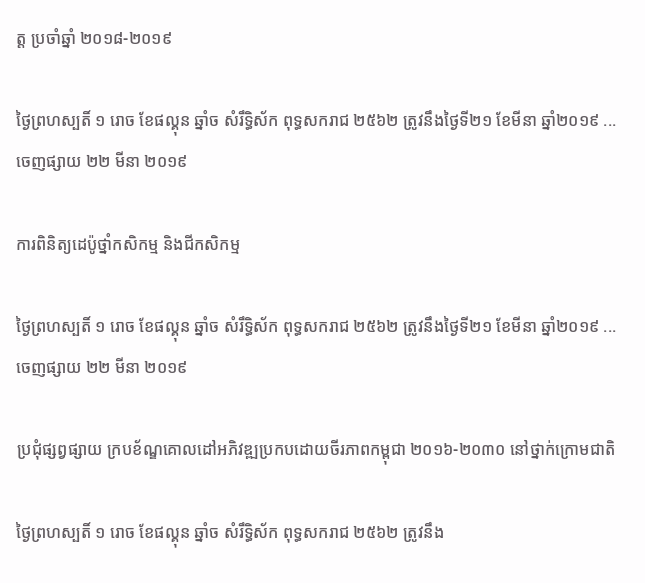ត្ត ប្រចាំឆ្នាំ ២០១៨-២០១៩

ថ្ងៃព្រហស្បតិ៍ ១ រោច ខែផល្គុន ឆ្នាំច សំរឹទ្ធិស័ក ពុទ្ធសករាជ ២៥៦២ ត្រូវនឹងថ្ងៃទី២១ ខែមីនា ឆ្នាំ២០១៩ ...
ចេញផ្សាយ ២២ មីនា ២០១៩

ការពិនិត្យដេប៉ូថ្នាំកសិកម្ម និងជីកសិកម្ម

ថ្ងៃព្រហស្បតិ៍ ១ រោច ខែផល្គុន ឆ្នាំច សំរឹទ្ធិស័ក ពុទ្ធសករាជ ២៥៦២ ត្រូវនឹងថ្ងៃទី២១ ខែមីនា ឆ្នាំ២០១៩ ...
ចេញផ្សាយ ២២ មីនា ២០១៩

ប្រជុំផ្សព្វផ្សាយ ក្របខ័ណ្ឌគោលដៅអភិវឌ្ឍប្រកបដោយចីរភាពកម្ពុជា ២០១៦-២០៣០ នៅថ្នាក់ក្រោមជាតិ

ថ្ងៃព្រហស្បតិ៍ ១ រោច ខែផល្គុន ឆ្នាំច សំរឹទ្ធិស័ក ពុទ្ធសករាជ ២៥៦២ ត្រូវនឹង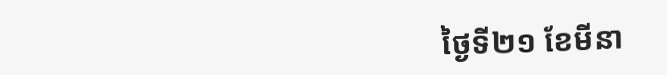ថ្ងៃទី២១ ខែមីនា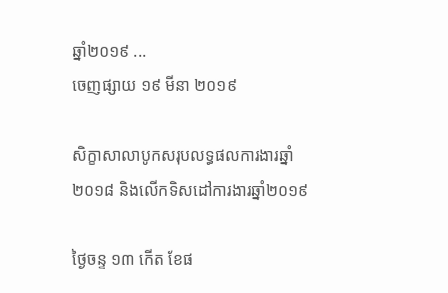ឆ្នាំ២០១៩ ...
ចេញផ្សាយ ១៩ មីនា ២០១៩

សិក្ខាសាលាបូកសរុបលទ្ធផលការងារឆ្នាំ២០១៨ និងលើកទិសដៅការងារឆ្នាំ២០១៩

ថ្ងៃចន្ទ ១៣ កើត ខែផ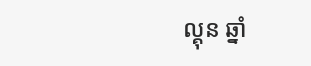ល្គុន ឆ្នាំ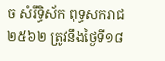ច សំរឹទ្ធិស័ក ពុទ្ធសករាជ ២៥៦២ ត្រូវនឹងថ្ងៃទី១៨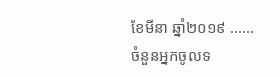ខែមីនា ឆ្នាំ២០១៩ ......
ចំនួនអ្នកចូលទ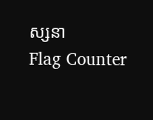ស្សនា
Flag Counter